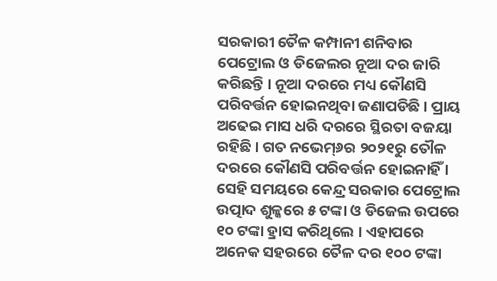ସରକାରୀ ତୈଳ କମ୍ପାନୀ ଶନିବାର ପେଟ୍ରୋଲ ଓ ଡିଜେଲର ନୂଆ ଦର ଜାରି କରିଛନ୍ତି । ନୂଆ ଦରରେ ମଧ୍ୟ କୌଣସି ପରିବର୍ତ୍ତନ ହୋଇନଥିବା ଜଣାପଡିଛି । ପ୍ରାୟ ଅଢେଇ ମାସ ଧରି ଦରରେ ସ୍ଥିରତା ବଜୟା ରହିଛି । ଗତ ନଭେମ୍୬ର ୨୦୨୧ରୁ ତୌଳ ଦରରେ କୌଣସି ପରିବର୍ତ୍ତନ ହୋଇନାହିଁ । ସେହି ସମୟରେ କେନ୍ଦ୍ର ସରକାର ପେଟ୍ରୋଲ ଉତ୍ପାଦ ଶୁଳ୍କରେ ୫ ଟଙ୍କା ଓ ଡିଜେଲ ଉପରେ ୧୦ ଟଙ୍କା ହ୍ରାସ କରିଥିଲେ । ଏହାପରେ ଅନେକ ସହରରେ ତୈଳ ଦର ୧୦୦ ଟଙ୍କା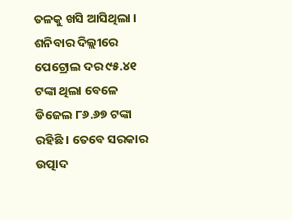ତଳକୁ ଖସି ଆସିଥିଲା । ଶନିବାର ଦିଲ୍ଲୀରେ ପେଟ୍ରୋଲ ଦର ୯୫.୪୧ ଟଙ୍କା ଥିଲା ବେଳେ ଡିଜେଲ ୮୬.୬୭ ଟଙ୍କା ରହିଛି । ତେବେ ସରକାର ଉତ୍ପାଦ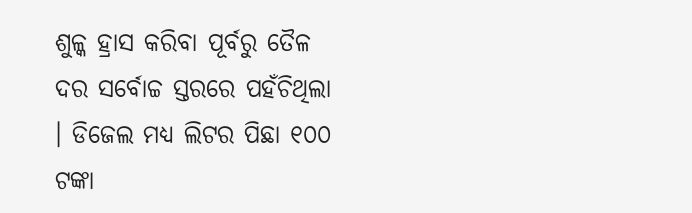ଶୁଳ୍କ ହ୍ରାସ କରିବା ପୂର୍ବରୁ ତୈଳ ଦର ସର୍ବୋଚ୍ଚ ସ୍ତରରେ ପହଁଚିଥିଲା । ଡିଜେଲ ମଧ୍ୟ ଲିଟର ପିଛା ୧୦୦ ଟଙ୍କା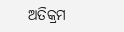ଅତିକ୍ରମ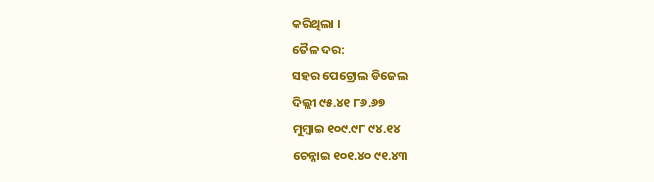କରିଥିଲା ।
ତୈଳ ଦର:
ସହର ପେଟ୍ରୋଲ ଡିଜେଲ
ଦିଲ୍ଲୀ ୯୫.୪୧ ୮୬.୬୭
ମୁମ୍ବାଇ ୧୦୯.୯୮ ୯୪.୧୪
ଚେନ୍ନାଇ ୧୦୧.୪୦ ୯୧.୪୩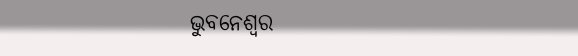ଭୁବନେଶ୍ୱର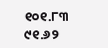୧୦୧.୮୩ ୯୧.୬୨